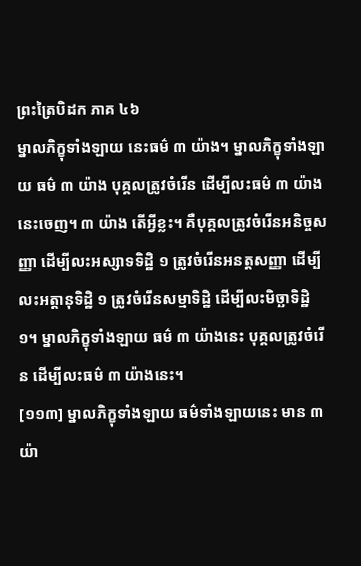ព្រះត្រៃបិដក ភាគ ៤៦
ម្នាលភិក្ខុទាំងឡាយ នេះធម៌ ៣ យ៉ាង។ ម្នាលភិក្ខុទាំងឡាយ ធម៌ ៣ យ៉ាង បុគ្គលត្រូវចំរើន ដើម្បីលះធម៌ ៣ យ៉ាងនេះចេញ។ ៣ យ៉ាង តើអ្វីខ្លះ។ គឺបុគ្គលត្រូវចំរើនអនិច្ចសញ្ញា ដើម្បីលះអស្សាទទិដ្ឋិ ១ ត្រូវចំរើនអនត្តសញ្ញា ដើម្បីលះអត្តានុទិដ្ឋិ ១ ត្រូវចំរើនសម្មាទិដ្ឋិ ដើម្បីលះមិច្ឆាទិដ្ឋិ ១។ ម្នាលភិក្ខុទាំងឡាយ ធម៌ ៣ យ៉ាងនេះ បុគ្គលត្រូវចំរើន ដើម្បីលះធម៌ ៣ យ៉ាងនេះ។
[១១៣] ម្នាលភិក្ខុទាំងឡាយ ធម៌ទាំងឡាយនេះ មាន ៣ យ៉ា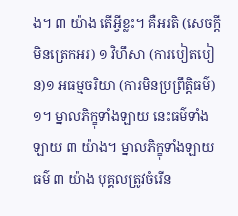ង។ ៣ យ៉ាង តើអ្វីខ្លះ។ គឺអរតិ (សេចក្តីមិនត្រេកអរ) ១ វិហឹសា (ការបៀតបៀន)១ អធម្មចរិយា (ការមិនប្រព្រឹត្តិធម៌) ១។ ម្នាលភិក្ខុទាំងឡាយ នេះធម៌ទាំងឡាយ ៣ យ៉ាង។ ម្នាលភិក្ខុទាំងឡាយ ធម៌ ៣ យ៉ាង បុគ្គលត្រូវចំរើន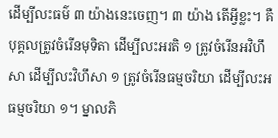ដើម្បីលះធម៌ ៣ យ៉ាងនេះចេញ។ ៣ យ៉ាង តើអ្វីខ្លះ។ គឺបុគ្គលត្រូវចំរើនមុទិតា ដើម្បីលះអរតិ ១ ត្រូវចំរើនអវិហឹសា ដើម្បីលះវិហឹសា ១ ត្រូវចំរើនធម្មចរិយា ដើម្បីលះអធម្មចរិយា ១។ ម្នាលភិ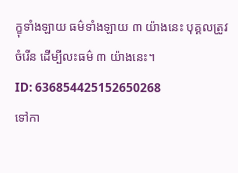ក្ខុទាំងឡាយ ធម៌ទាំងឡាយ ៣ យ៉ាងនេះ បុគ្គលត្រូវចំរើន ដើម្បីលះធម៌ ៣ យ៉ាងនេះ។
ID: 636854425152650268
ទៅកា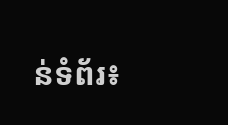ន់ទំព័រ៖